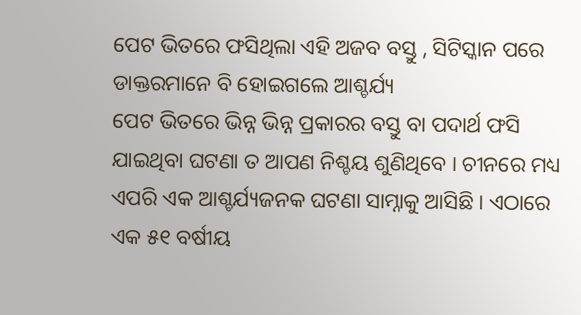ପେଟ ଭିତରେ ଫସିଥିଲା ଏହି ଅଜବ ବସ୍ତୁ , ସିଟିସ୍କାନ ପରେ ଡାକ୍ତରମାନେ ବି ହୋଇଗଲେ ଆଶ୍ଚର୍ଯ୍ୟ
ପେଟ ଭିତରେ ଭିନ୍ନ ଭିନ୍ନ ପ୍ରକାରର ବସ୍ତୁ ବା ପଦାର୍ଥ ଫସି ଯାଇଥିବା ଘଟଣା ତ ଆପଣ ନିଶ୍ଚୟ ଶୁଣିଥିବେ । ଚୀନରେ ମଧ୍ୟ ଏପରି ଏକ ଆଶ୍ଚର୍ଯ୍ୟଜନକ ଘଟଣା ସାମ୍ନାକୁ ଆସିଛି । ଏଠାରେ ଏକ ୫୧ ବର୍ଷୀୟ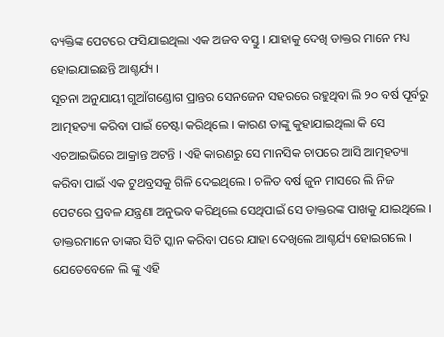ବ୍ୟକ୍ତିଙ୍କ ପେଟରେ ଫସିଯାଇଥିଲା ଏକ ଅଜବ ବସ୍ତୁ । ଯାହାକୁ ଦେଖି ଡାକ୍ତର ମାନେ ମଧ୍ୟ ହୋଇଯାଇଛନ୍ତି ଆଶ୍ଚର୍ଯ୍ୟ ।
ସୂଚନା ଅନୁଯାୟୀ ଗୁଆଁଗଣ୍ଡୋଗ ପ୍ରାନ୍ତର ସେନଜେନ ସହରରେ ରହୁଥିବା ଲି ୨୦ ବର୍ଷ ପୂର୍ବରୁ ଆତ୍ମହତ୍ୟା କରିବା ପାଇଁ ଚେଷ୍ଟା କରିଥିଲେ । କାରଣ ତାଙ୍କୁ କୁହାଯାଇଥିଲା କି ସେ ଏଚଆଇଭିରେ ଆକ୍ରାନ୍ତ ଅଟନ୍ତି । ଏହି କାରଣରୁ ସେ ମାନସିକ ଚାପରେ ଆସି ଆତ୍ମହତ୍ୟା କରିବା ପାଇଁ ଏକ ଟୁଥବ୍ରସକୁ ଗିଳି ଦେଇଥିଲେ । ଚଳିତ ବର୍ଷ ଜୁନ ମାସରେ ଲି ନିଜ ପେଟରେ ପ୍ରବଳ ଯନ୍ତ୍ରଣା ଅନୁଭବ କରିଥିଲେ ସେଥିପାଇଁ ସେ ଡାକ୍ତରଙ୍କ ପାଖକୁ ଯାଇଥିଲେ । ଡାକ୍ତରମାନେ ତାଙ୍କର ସିଟି ସ୍କାନ କରିବା ପରେ ଯାହା ଦେଖିଲେ ଆଶ୍ଚର୍ଯ୍ୟ ହୋଇଗଲେ । ଯେତେବେଳେ ଲି ଙ୍କୁ ଏହି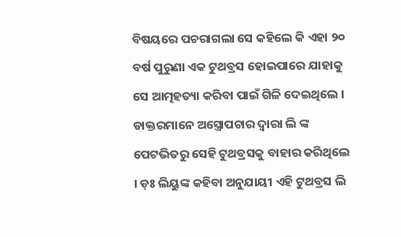ବିଷୟରେ ପଚରାଗଲା ସେ କହିଲେ କି ଏହା ୨୦ ବର୍ଷ ପୁରୁଣା ଏକ ଟୁଥବ୍ରସ ହୋଇପାରେ ଯାହାକୁ ସେ ଆତ୍ମହତ୍ୟା କରିବା ପାଇଁ ଗିଳି ଦେଇଥିଲେ ।
ଡାକ୍ତରମାନେ ଅସ୍ତ୍ରୋପଚାର ଦ୍ୱାରା ଲି ଙ୍କ ପେଟଭିତରୁ ସେହି ଟୁଥବ୍ରସକୁ ବାହାର କରିଥିଲେ । ଡ଼ଃ ଲିୟୁଙ୍କ କହିବା ଅନୁଯାୟୀ ଏହି ଟୁଥବ୍ରସ ଲି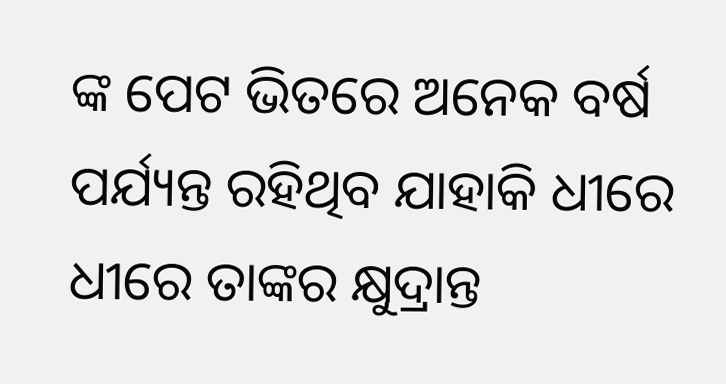ଙ୍କ ପେଟ ଭିତରେ ଅନେକ ବର୍ଷ ପର୍ଯ୍ୟନ୍ତ ରହିଥିବ ଯାହାକି ଧୀରେ ଧୀରେ ତାଙ୍କର କ୍ଷୁଦ୍ରାନ୍ତ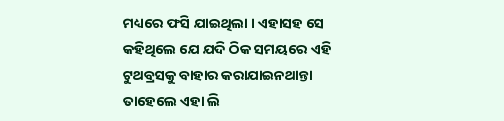ମଧ୍ୟରେ ଫସି ଯାଇଥିଲା । ଏହାସହ ସେ କହିଥିଲେ ଯେ ଯଦି ଠିକ ସମୟରେ ଏହି ଟୁଥବ୍ରସକୁ ବାହାର କରାଯାଇନଥାନ୍ତା ତାହେଲେ ଏହା ଲି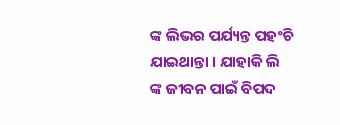ଙ୍କ ଲିଭର ପର୍ଯ୍ୟନ୍ତ ପହଂଚି ଯାଇଥାନ୍ତା । ଯାହାକି ଲି ଙ୍କ ଜୀବନ ପାଇଁ ବିପଦ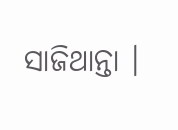ସାଜିଥାନ୍ତା ।